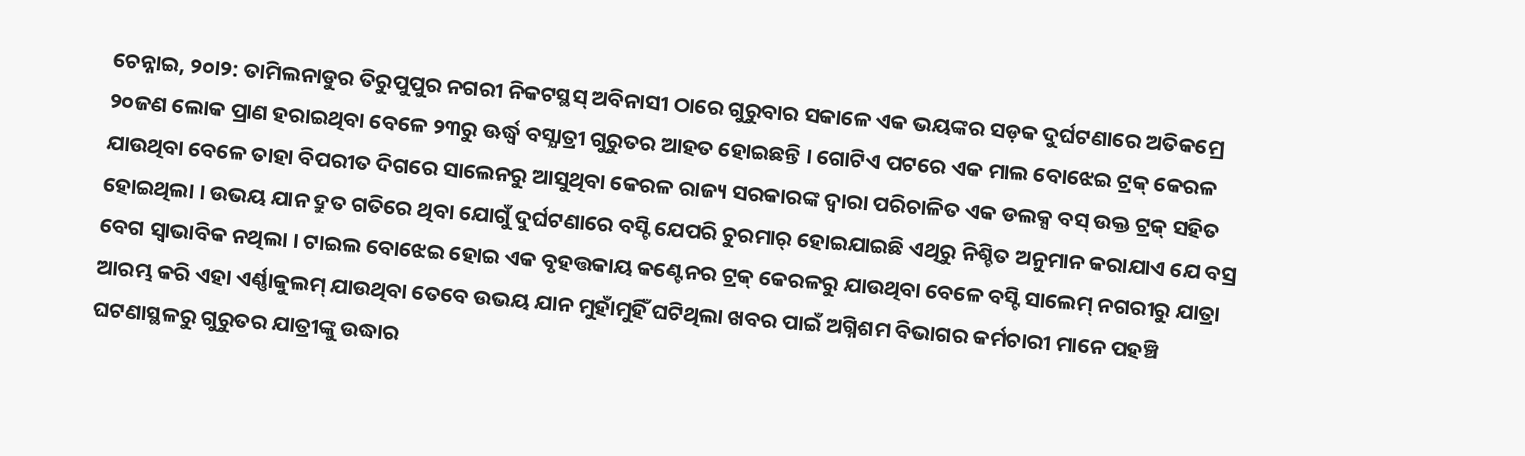ଚେନ୍ନାଇ, ୨୦ା୨: ତାମିଲନାଡୁର ତିରୁପୁପୁର ନଗରୀ ନିକଟସ୍ଥସ୍ ଅବିନାସୀ ଠାରେ ଗୁରୁବାର ସକାଳେ ଏକ ଭୟଙ୍କର ସଡ଼କ ଦୁର୍ଘଟଣାରେ ଅତିକମ୍ରେ ୨୦ଜଣ ଲୋକ ପ୍ରାଣ ହରାଇଥିବା ବେଳେ ୨୩ରୁ ଊର୍ଦ୍ଧ୍ୱ ବସ୍ଯାତ୍ରୀ ଗୁରୁତର ଆହତ ହୋଇଛନ୍ତି । ଗୋଟିଏ ପଟରେ ଏକ ମାଲ ବୋଝେଇ ଟ୍ରକ୍ କେରଳ ଯାଉଥିବା ବେଳେ ତାହା ବିପରୀତ ଦିଗରେ ସାଲେନରୁ ଆସୁଥିବା କେରଳ ରାଜ୍ୟ ସରକାରଙ୍କ ଦ୍ୱାରା ପରିଚାଳିତ ଏକ ଡଲକ୍ସ ବସ୍ ଉକ୍ତ ଟ୍ରକ୍ ସହିତ ହୋଇଥିଲା । ଉଭୟ ଯାନ ଦ୍ରୁତ ଗତିରେ ଥିବା ଯୋଗୁଁ ଦୁର୍ଘଟଣାରେ ବସ୍ଟି ଯେପରି ଚୁରମାର୍ ହୋଇଯାଇଛି ଏଥିରୁ ନିଶ୍ଚିତ ଅନୁମାନ କରାଯାଏ ଯେ ବସ୍ର ବେଗ ସ୍ୱାଭାବିକ ନଥିଲା । ଟାଇଲ ବୋଝେଇ ହୋଇ ଏକ ବୃହତ୍ତକାୟ କଣ୍ଟେନର ଟ୍ରକ୍ କେରଳରୁ ଯାଉଥିବା ବେଳେ ବସ୍ଟି ସାଲେମ୍ ନଗରୀରୁ ଯାତ୍ରା ଆରମ୍ଭ କରି ଏହା ଏର୍ଣ୍ଣାକୁଲମ୍ ଯାଉଥିବା ତେବେ ଉଭୟ ଯାନ ମୁହାଁମୁହିଁ ଘଟିଥିଲା ଖବର ପାଇଁ ଅଗ୍ନିଶମ ବିଭାଗର କର୍ମଚାରୀ ମାନେ ପହଞ୍ଚି ଘଟଣାସ୍ଥଳରୁ ଗୁରୁତର ଯାତ୍ରୀଙ୍କୁ ଉଦ୍ଧାର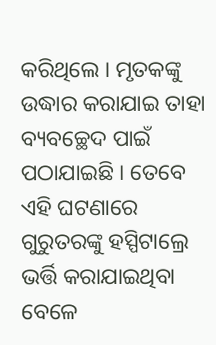କରିଥିଲେ । ମୃତକଙ୍କୁ ଉଦ୍ଧାର କରାଯାଇ ତାହା ବ୍ୟବଚ୍ଛେଦ ପାଇଁ ପଠାଯାଇଛି । ତେବେ ଏହି ଘଟଣାରେ ଗୁରୁତରଙ୍କୁ ହସ୍ପିଟାଲ୍ରେ ଭର୍ତ୍ତି କରାଯାଇଥିବା ବେଳେ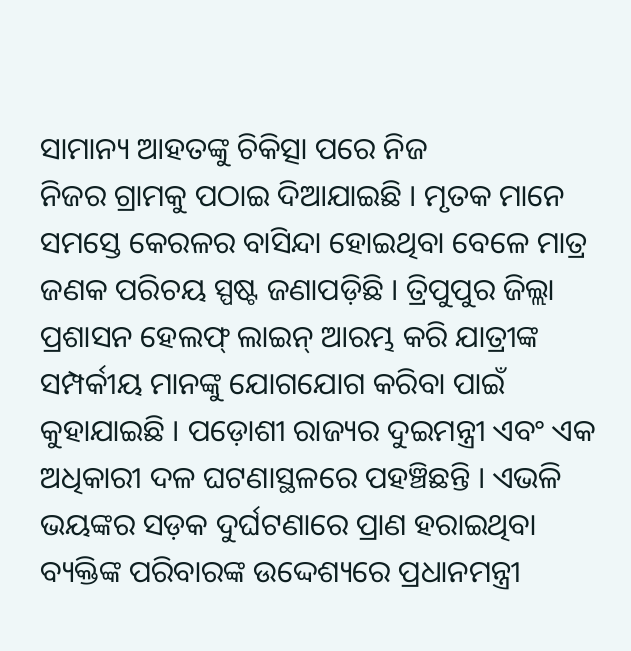ସାମାନ୍ୟ ଆହତଙ୍କୁ ଚିକିତ୍ସା ପରେ ନିଜ
ନିଜର ଗ୍ରାମକୁ ପଠାଇ ଦିଆଯାଇଛି । ମୃତକ ମାନେ ସମସ୍ତେ କେରଳର ବାସିନ୍ଦା ହୋଇଥିବା ବେଳେ ମାତ୍ର ଜଣକ ପରିଚୟ ସ୍ପଷ୍ଟ ଜଣାପଡ଼ିଛି । ତ୍ରିପୁପୁର ଜିଲ୍ଲା ପ୍ରଶାସନ ହେଲଫ୍ ଲାଇନ୍ ଆରମ୍ଭ କରି ଯାତ୍ରୀଙ୍କ ସମ୍ପର୍କୀୟ ମାନଙ୍କୁ ଯୋଗଯୋଗ କରିବା ପାଇଁ କୁହାଯାଇଛି । ପଡ଼ୋଶୀ ରାଜ୍ୟର ଦୁଇମନ୍ତ୍ରୀ ଏବଂ ଏକ ଅଧିକାରୀ ଦଳ ଘଟଣାସ୍ଥଳରେ ପହଞ୍ଚିଛନ୍ତି । ଏଭଳି ଭୟଙ୍କର ସଡ଼କ ଦୁର୍ଘଟଣାରେ ପ୍ରାଣ ହରାଇଥିବା ବ୍ୟକ୍ତିଙ୍କ ପରିବାରଙ୍କ ଉଦ୍ଦେଶ୍ୟରେ ପ୍ରଧାନମନ୍ତ୍ରୀ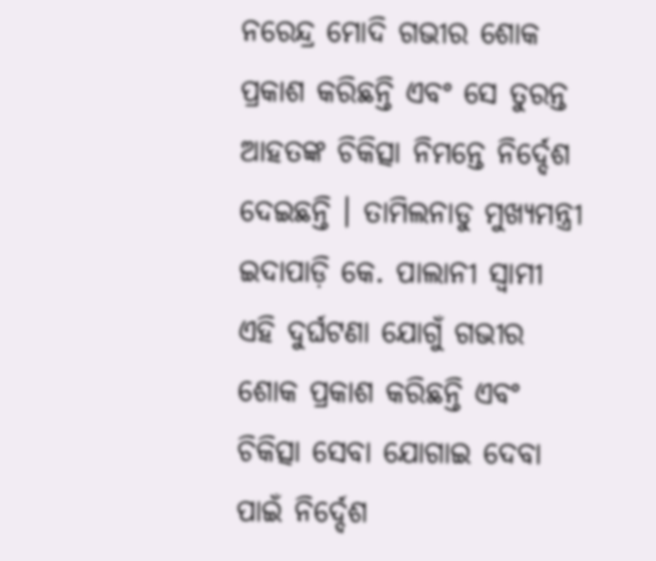ନରେନ୍ଦ୍ର ମୋଦି ଗଭୀର ଶୋକ ପ୍ରକାଶ କରିଛନ୍ତି ଏବଂ ସେ ତୁରନ୍ତ ଆହତଙ୍କ ଚିକିତ୍ସା ନିମନ୍ତେ ନିର୍ଦ୍ଦେଶ ଦେଇଛନ୍ତି । ତାମିଲନାଡୁ ମୁଖ୍ୟମନ୍ତ୍ରୀ ଇଦାପାଡ଼ି କେ. ପାଲାନୀ ସ୍ୱାମୀ ଏହି ଦୁର୍ଘଟଣା ଯୋଗୁଁ ଗଭୀର ଶୋକ ପ୍ରକାଶ କରିଛନ୍ତି ଏବଂ ଚିକିତ୍ସା ସେବା ଯୋଗାଇ ଦେବା ପାଇଁ ନିର୍ଦ୍ଦେଶ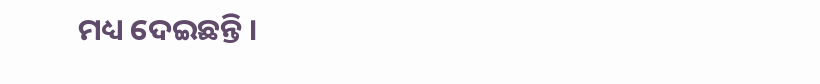ମଧ୍ୟ ଦେଇଛନ୍ତି ।